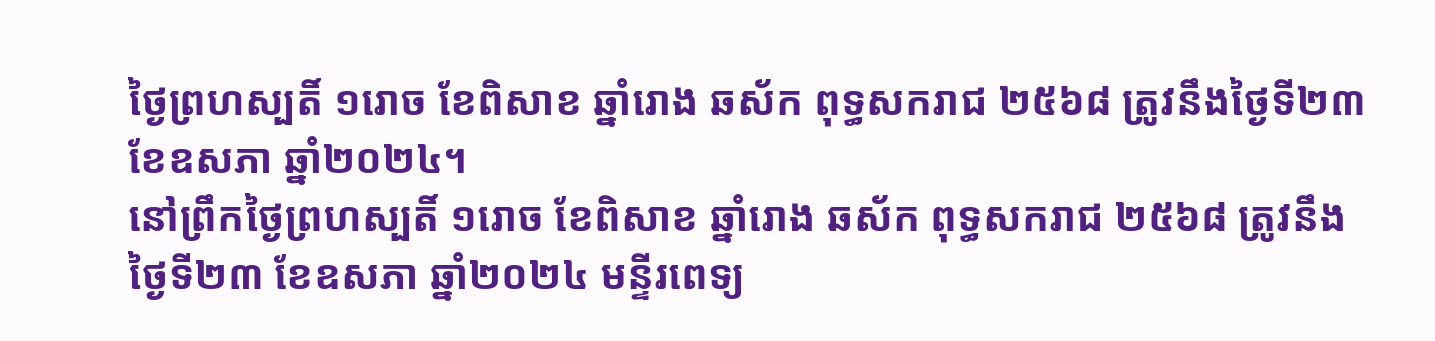ថ្ងៃព្រហស្បតិ៍ ១រោច ខែពិសាខ ឆ្នាំរោង ឆស័ក ពុទ្ធសករាជ ២៥៦៨ ត្រូវនឹងថ្ងៃទី២៣ ខែឧសភា ឆ្នាំ២០២៤។
នៅព្រឹកថ្ងៃព្រហស្បតិ៍ ១រោច ខែពិសាខ ឆ្នាំរោង ឆស័ក ពុទ្ធសករាជ ២៥៦៨ ត្រូវនឹងថ្ងៃទី២៣ ខែឧសភា ឆ្នាំ២០២៤ មន្ទីរពេទ្យ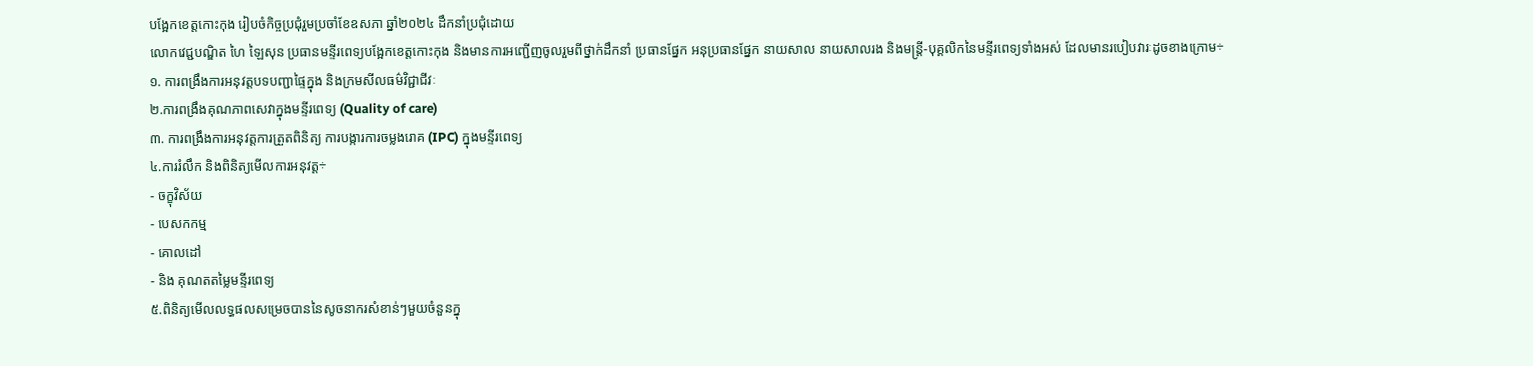បង្អែកខេត្តកោះកុង រៀបចំកិច្ចប្រជុំរួមប្រចាំខែឧសភា ឆ្នាំ២០២៤ ដឹកនាំប្រជុំដោយ
លោកវេជ្ជបណ្ឌិត ហៃ ឡៃសុន ប្រធានមន្ទីរពេទ្យបង្អែកខេត្តកោះកុង និងមានការអញ្ជើញចូលរួមពីថ្នាក់ដឹកនាំ ប្រធានផ្នែក អនុប្រធានផ្នែក នាយសាល នាយសាលរង និងមន្ត្រី-បុគ្គលិកនៃមន្ទីរពេទ្យទាំងអស់ ដែលមានរបៀបវារៈដូចខាងក្រោម÷
១. ការពង្រឹងការអនុវត្តបទបញ្ជាផ្ទៃក្នុង និងក្រមសីលធម៌វិជ្ជាជីវៈ
២.ការពង្រឹងគុណភាពសេវាក្នុងមន្ទីរពេទ្យ (Quality of care)
៣. ការពង្រឹងការអនុវត្តការត្រួតពិនិត្យ ការបង្ការការចម្លងរោគ (IPC) ក្នុងមន្ទីរពេទ្យ
៤.ការរំលឹក និងពិនិត្យមេីលការអនុវត្ត÷
- ចក្ខុវិស័យ
- បេសកកម្ម
- គោលដៅ
- និង គុណតតម្លៃមន្ទីរពេទ្យ
៥.ពិនិត្យមើលលទ្ធផលសម្រេចបាននៃសូចនាករសំខាន់ៗមួយចំនួនក្នុ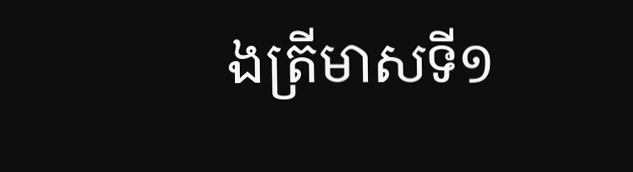ងត្រីមាសទី១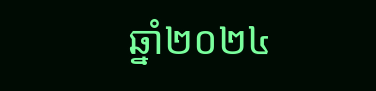ឆ្នាំ២០២៤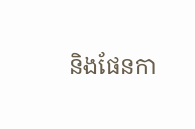និងផែនកា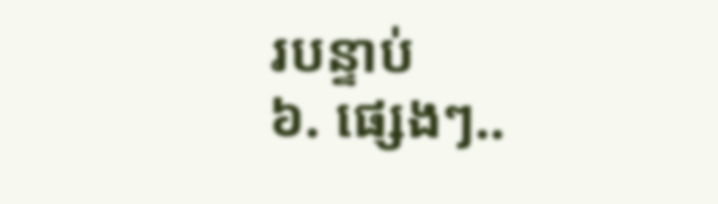របន្ទាប់
៦. ផ្សេងៗ..